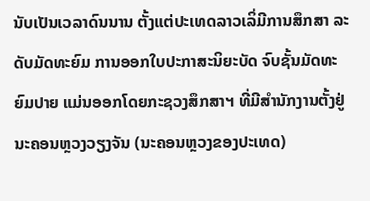ນັບເປັນເວລາດົນນານ ຕັ້ງແຕ່ປະເທດລາວເລິ່ມີການສຶກສາ ລະດັບມັດທະຍົມ ການອອກໃບປະກາສະນິຍະບັດ ຈົບຊັ້ນມັດທະຍົມປາຍ ແມ່ນອອກໂດຍກະຊວງສຶກສາຯ ທີ່ມີສຳນັກງານຕັ້ງຢູ່ ນະຄອນຫຼວງວຽງຈັນ (ນະຄອນຫຼວງຂອງປະເທດ)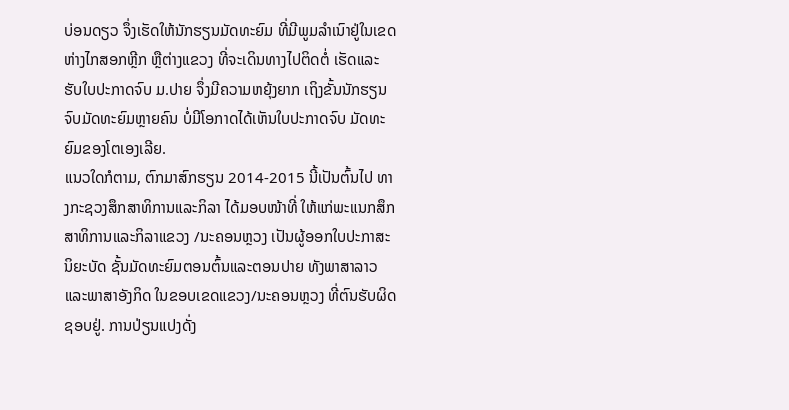ບ່ອນດຽວ ຈຶ່ງເຮັດໃຫ້ນັກຮຽນມັດທະຍົມ ທີ່ມີພູມລຳເນົາຢູ່ໃນເຂດຫ່າງໄກສອກຫຼີກ ຫຼືຕ່າງແຂວງ ທີ່ຈະເດິນທາງໄປຕິດຕໍ່ ເຮັດແລະຮັບໃບປະກາດຈົບ ມ.ປາຍ ຈຶ່ງມີຄວາມຫຍຸ້ງຍາກ ເຖິງຂັ້ນນັກຮຽນຈົບມັດທະຍົມຫຼາຍຄົນ ບໍ່ມີໂອກາດໄດ້ເຫັນໃບປະກາດຈົບ ມັດທະຍົມຂອງໂຕເອງເລີຍ.
ແນວໃດກໍຕາມ, ຕົກມາສົກຮຽນ 2014-2015 ນີ້ເປັນຕົ້ນໄປ ທາງກະຊວງສຶກສາທິການແລະກິລາ ໄດ້ມອບໜ້າທີ່ ໃຫ້ແກ່ພະແນກສຶກສາທິການແລະກິລາແຂວງ /ນະຄອນຫຼວງ ເປັນຜູ້ອອກໃບປະກາສະນິຍະບັດ ຊັ້ນມັດທະຍົມຕອນຕົ້ນແລະຕອນປາຍ ທັງພາສາລາວແລະພາສາອັງກິດ ໃນຂອບເຂດແຂວງ/ນະຄອນຫຼວງ ທີ່ຕົນຮັບຜິດຊອບຢູ່. ການປ່ຽນແປງດັ່ງ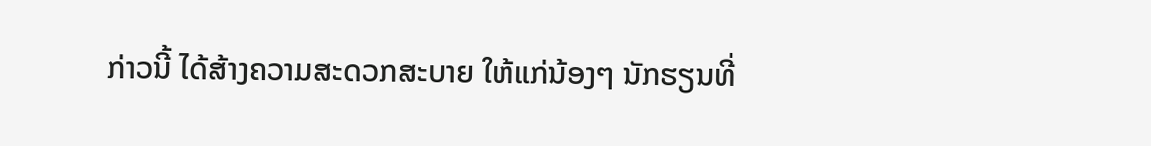ກ່າວນີ້ ໄດ້ສ້າງຄວາມສະດວກສະບາຍ ໃຫ້ແກ່ນ້ອງໆ ນັກຮຽນທີ່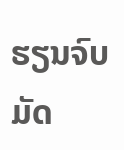ຮຽນຈົບມັດ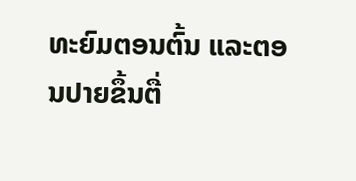ທະຍົມຕອນຕົ້ນ ແລະຕອນປາຍຂຶ້ນຕື່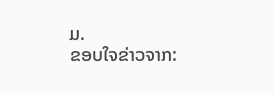ມ.
ຂອບໃຈຂ່າວຈາກ: